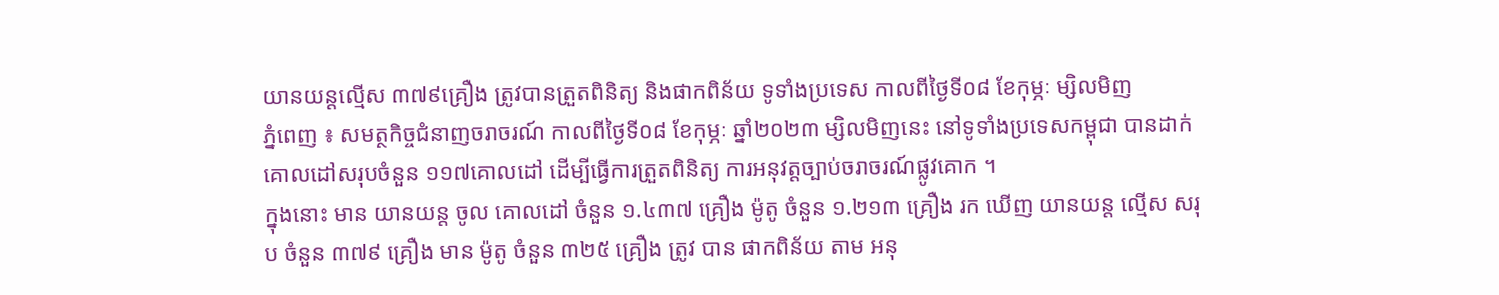យានយន្តល្មើស ៣៧៩គ្រឿង ត្រូវបានត្រួតពិនិត្យ និងផាកពិន័យ ទូទាំងប្រទេស កាលពីថ្ងៃទី០៨ ខែកុម្ភៈ ម្សិលមិញ
ភ្នំពេញ ៖ សមត្ថកិច្ចជំនាញចរាចរណ៍ កាលពីថ្ងៃទី០៨ ខែកុម្ភៈ ឆ្នាំ២០២៣ ម្សិលមិញនេះ នៅទូទាំងប្រទេសកម្ពុជា បានដាក់គោលដៅសរុបចំនួន ១១៧គោលដៅ ដើម្បីធ្វើការត្រួតពិនិត្យ ការអនុវត្តច្បាប់ចរាចរណ៍ផ្លូវគោក ។
ក្នុងនោះ មាន យានយន្ត ចូល គោលដៅ ចំនួន ១.៤៣៧ គ្រឿង ម៉ូតូ ចំនួន ១.២១៣ គ្រឿង រក ឃើញ យានយន្ត ល្មើស សរុប ចំនួន ៣៧៩ គ្រឿង មាន ម៉ូតូ ចំនួន ៣២៥ គ្រឿង ត្រូវ បាន ផាកពិន័យ តាម អនុ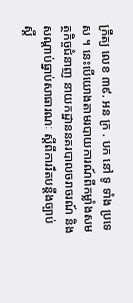ក្រឹត្យ លេខ ៣៩. អន ក្រ . បក នៅ ទូ ទាំង ប្រទេស ។ នេះបើយោងតាមរបាយការណ៍ពីកម្លាំងសមត្ថកិច្ចជំនាញ នាយកដ្ឋាននគរបាលចរាចរណ៍ និងសណ្តាប់ធ្នាប់សាធារណៈ ស្តីពីការរឹតបន្ដឹងច្បាប់ ស្ដី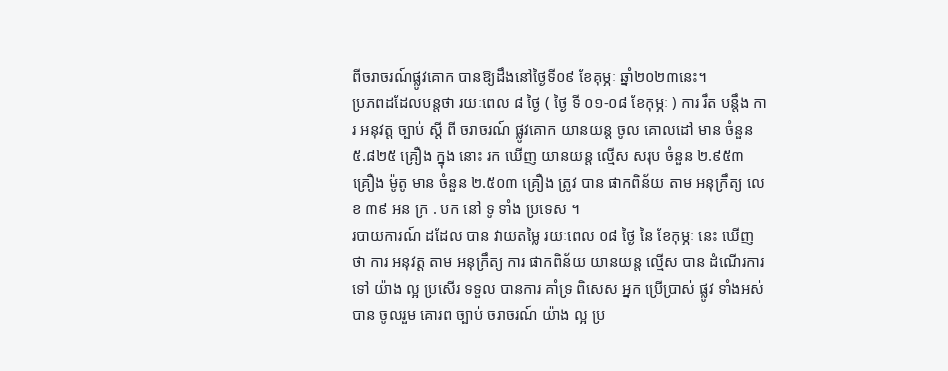ពីចរាចរណ៍ផ្លូវគោក បានឱ្យដឹងនៅថ្ងៃទី០៩ ខែគុម្ភៈ ឆ្នាំ២០២៣នេះ។
ប្រភពដដែលបន្តថា រយៈពេល ៨ ថ្ងៃ ( ថ្ងៃ ទី ០១-០៨ ខែកុម្ភៈ ) ការ រឹត បន្ដឹង ការ អនុវត្ត ច្បាប់ ស្ដី ពី ចរាចរណ៍ ផ្លូវគោក យានយន្ត ចូល គោលដៅ មាន ចំនួន ៥.៨២៥ គ្រឿង ក្នុង នោះ រក ឃើញ យានយន្ត ល្មើស សរុប ចំនួន ២.៩៥៣ គ្រឿង ម៉ូតូ មាន ចំនួន ២.៥០៣ គ្រឿង ត្រូវ បាន ផាកពិន័យ តាម អនុក្រឹត្យ លេខ ៣៩ អន ក្រ . បក នៅ ទូ ទាំង ប្រទេស ។
របាយការណ៍ ដដែល បាន វាយតម្លៃ រយៈពេល ០៨ ថ្ងៃ នៃ ខែកុម្ភៈ នេះ ឃើញ ថា ការ អនុវត្ត តាម អនុក្រឹត្យ ការ ផាកពិន័យ យានយន្ត ល្មើស បាន ដំណើរការ ទៅ យ៉ាង ល្អ ប្រសើរ ទទួល បានការ គាំទ្រ ពិសេស អ្នក ប្រើប្រាស់ ផ្លូវ ទាំងអស់ បាន ចូលរួម គោរព ច្បាប់ ចរាចរណ៍ យ៉ាង ល្អ ប្រ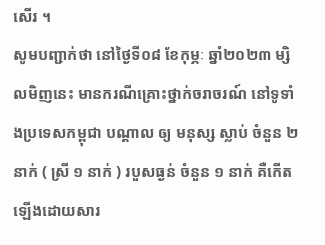សើរ ។
សូមបញ្ជាក់ថា នៅថ្ងៃទី០៨ ខែកុម្ភៈ ឆ្នាំ២០២៣ ម្សិលមិញនេះ មានករណីគ្រោះថ្នាក់ចរាចរណ៍ នៅទូទាំងប្រទេសកម្ពុជា បណ្តាល ឲ្យ មនុស្ស ស្លាប់ ចំនួន ២ នាក់ ( ស្រី ១ នាក់ ) របួសធ្ងន់ ចំនួន ១ នាក់ គឺកើតឡើងដោយសារ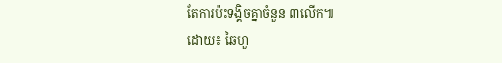តែការប៉ះទង្គិចគ្នាចំនួន ៣លើក៕
ដោយ៖ ឆៃហួ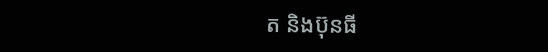ត និងប៊ុនធី